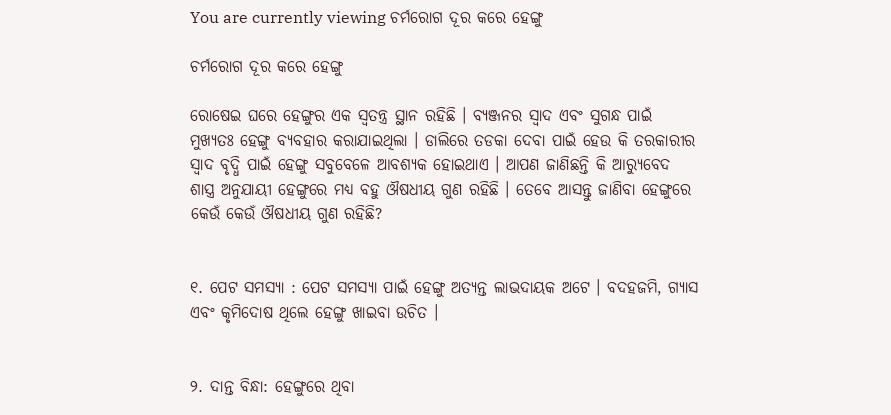You are currently viewing ଚର୍ମରୋଗ ଦୂର କରେ ହେଙ୍ଗୁ

ଚର୍ମରୋଗ ଦୂର କରେ ହେଙ୍ଗୁ

ରୋଷେଇ ଘରେ ହେଙ୍ଗୁର ଏକ ସ୍ୱତନ୍ତ୍ର ସ୍ଥାନ ରହିଛି । ବ୍ୟଞ୍ଜନର ସ୍ୱାଦ ଏବଂ ସୁଗନ୍ଧ ପାଇଁ ମୁଖ୍ୟତଃ ହେଙ୍ଗୁ ବ୍ୟବହାର କରାଯାଇଥିଲା । ଡାଲିରେ ତଡକା ଦେବା ପାଇଁ ହେଉ କି ତରକାରୀର ସ୍ୱାଦ ବୃଦ୍ଧି ପାଇଁ ହେଙ୍ଗୁ ସବୁବେଳେ ଆବଶ୍ୟକ ହୋଇଥାଏ । ଆପଣ ଜାଣିଛନ୍ତି କି ଆର‌୍ୟୁବେଦ ଶାସ୍ତ୍ର ଅନୁଯାୟୀ ହେଙ୍ଗୁରେ ମଧ୍ୟ ବହୁ ଔଷଧୀୟ ଗୁଣ ରହିଛି । ତେବେ ଆସନ୍ତୁ ଜାଣିବା ହେଙ୍ଗୁରେ କେଉଁ କେଉଁ ଔଷଧୀୟ ଗୁଣ ରହିଛି?


୧. ପେଟ ସମସ୍ୟା : ପେଟ ସମସ୍ୟା ପାଇଁ ହେଙ୍ଗୁ ଅତ୍ୟନ୍ତ ଲାଭଦାୟକ ଅଟେ । ବଦହଜମି, ଗ୍ୟାସ ଏବଂ କୃମିଦୋଷ ଥିଲେ ହେଙ୍ଗୁ ଖାଇବା ଉଚିତ ।


୨. ଦାନ୍ତ ବିନ୍ଧା: ହେଙ୍ଗୁରେ ଥିବା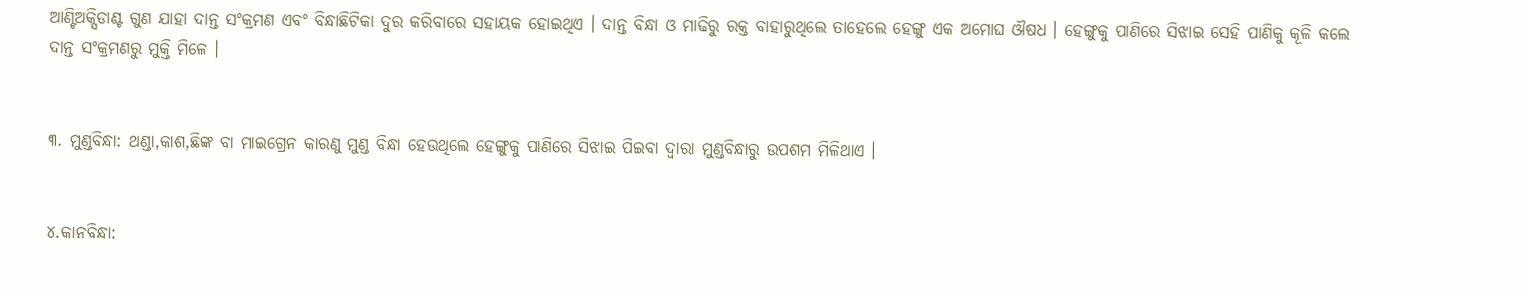ଆଣ୍ଟିଅକ୍ସିଡାଣ୍ଟ ଗୁଣ ଯାହା ଦାନ୍ତ ସଂକ୍ରମଣ ଏବଂ ବିନ୍ଧାଛିଟିକା ଦୁର କରିବାରେ ସହାୟକ ହୋଇଥିଏ । ଦାନ୍ତ ବିନ୍ଧା ଓ ମାଢିରୁ ରକ୍ତ ବାହାରୁଥିଲେ ତାହେଲେ ହେଙ୍ଗୁ ଏକ ଅମୋଘ ଔଷଧ । ହେଙ୍ଗୁକୁ ପାଣିରେ ସିଝାଇ ସେହି ପାଣିକୁ କୂଳି କଲେ ଦାନ୍ତ ସଂକ୍ରମଣରୁ ମୁକ୍ତି ମିଳେ ।


୩. ମୁଣ୍ଡବିନ୍ଧା: ଥଣ୍ଡା,କାଶ,ଛିଙ୍କ ବା ମାଇଗ୍ରେନ କାରଣୁ ମୁଣ୍ଡ ବିନ୍ଧା ହେଉଥିଲେ ହେଙ୍ଗୁକୁ ପାଣିରେ ସିଝାଇ ପିଇବା ଦ୍ୱାରା ମୁଣ୍ଡବିନ୍ଧାରୁ ଉପଶମ ମିଳିଥାଏ ।


୪.କାନବିନ୍ଧା: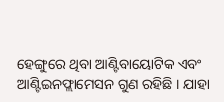ହେଙ୍ଗୁରେ ଥିବା ଆଣ୍ଟିବାୟୋଟିକ ଏବଂ ଆଣ୍ଟିଇନଫ୍ଲାମେସନ ଗୁଣ ରହିଛି । ଯାହା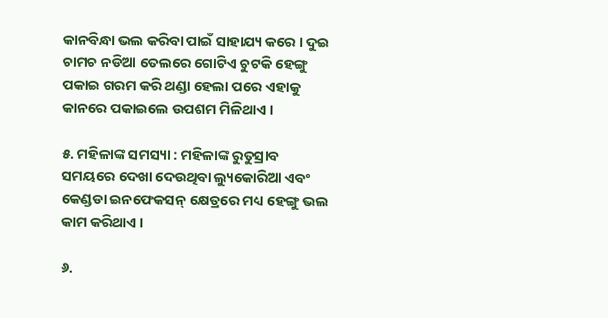କାନବିନ୍ଧା ଭଲ କରିବା ପାଇଁ ସାହାଯ୍ୟ କରେ । ଦୁଇ ଚାମଚ ନଡିଆ ତେଲରେ ଗୋଟିଏ ଚୁଟକି ହେଙ୍ଗୁ ପକାଇ ଗରମ କରି ଥଣ୍ଡା ହେଲା ପରେ ଏହାକୁ କାନରେ ପକାଇଲେ ଉପଶମ ମିଳିଥାଏ ।

୫. ମହିଳାଙ୍କ ସମସ୍ୟା : ମହିଳାଙ୍କ ରୁତୁସ୍ରାବ ସମୟରେ ଦେଖା ଦେଉଥିବା ଲ୍ୟୁକୋରିଆ ଏବଂ କେଣ୍ଡଡା ଇନଫେକସନ୍ କ୍ଷେତ୍ରରେ ମଧ୍ୟ ହେଙ୍ଗୁ ଭଲ କାମ କରିଥାଏ ।

୬.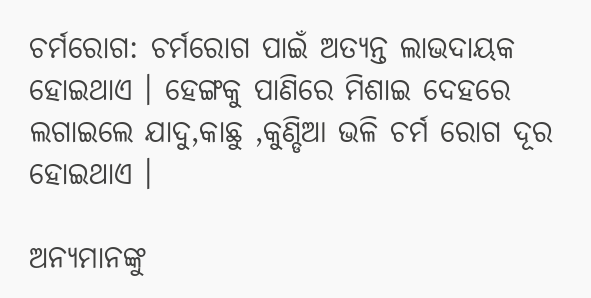ଚର୍ମରୋଗ: ଚର୍ମରୋଗ ପାଇଁ ଅତ୍ୟନ୍ତ ଲାଭଦାୟକ ହୋଇଥାଏ । ହେଙ୍ଗକୁ ପାଣିରେ ମିଶାଇ ଦେହରେ ଲଗାଇଲେ ଯାଦୁ,କାଛୁ ,କୁଣ୍ଡିଆ ଭଳି ଚର୍ମ ରୋଗ ଦୂର ହୋଇଥାଏ ।

ଅନ୍ୟମାନଙ୍କୁ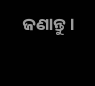ଜଣାନ୍ତୁ।